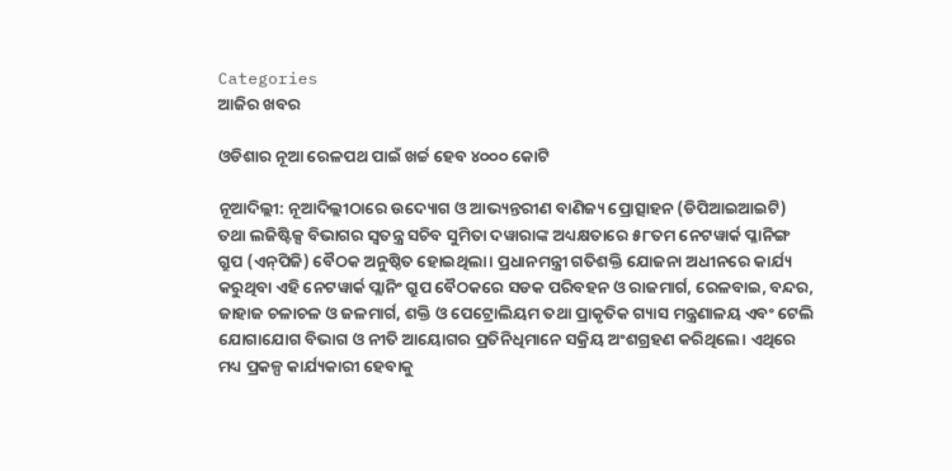Categories
ଆଜିର ଖବର

ଓଡିଶାର ନୂଆ ରେଳପଥ ପାଇଁ ଖର୍ଚ୍ଚ ହେବ ୪୦୦୦ କୋଟି

ନୂଆଦିଲ୍ଲୀ: ନୂଆଦିଲ୍ଲୀଠାରେ ଉଦ୍ୟୋଗ ଓ ଆଭ୍ୟନ୍ତରୀଣ ବାଣିଜ୍ୟ ପ୍ରୋତ୍ସାହନ (ଡିପିଆଇଆଇଟି) ତଥା ଲଜିଷ୍ଟିକ୍ସ ବିଭାଗର ସ୍ୱତନ୍ତ୍ର ସଚିବ ସୁମିତା ଦୱାରାଙ୍କ ଅଧ୍ୟକ୍ଷତାରେ ୫୮ତମ ନେଟୱାର୍କ ପ୍ଳାନିଙ୍ଗ ଗ୍ରୁପ (ଏନ୍‌ପିଜି) ବୈଠକ ଅନୁଷ୍ଠିତ ହୋଇଥିଲା। ପ୍ରଧାନମନ୍ତ୍ରୀ ଗତିଶକ୍ତି ଯୋଜନା ଅଧୀନରେ କାର୍ଯ୍ୟ କରୁଥିବା ଏହି ନେଟୱାର୍କ ପ୍ଲାନିଂ ଗ୍ରୁପ ବୈଠକରେ ସଡକ ପରିବହନ ଓ ରାଜମାର୍ଗ, ରେଳବାଇ, ବନ୍ଦର, ଜାହାଜ ଚଳାଚଳ ଓ ଜଳମାର୍ଗ, ଶକ୍ତି ଓ ପେଟ୍ରୋଲିୟମ ତଥା ପ୍ରାକୃତିକ ଗ୍ୟାସ ମନ୍ତ୍ରଣାଳୟ ଏବଂ ଟେଲି ଯୋଗାଯୋଗ ବିଭାଗ ଓ ନୀତି ଆୟୋଗର ପ୍ରତିନିଧିମାନେ ସକ୍ରିୟ ଅଂଶଗ୍ରହଣ କରିଥିଲେ। ଏଥିରେ ମଧ୍ୟ ପ୍ରକଳ୍ପ କାର୍ଯ୍ୟକାରୀ ହେବାକୁ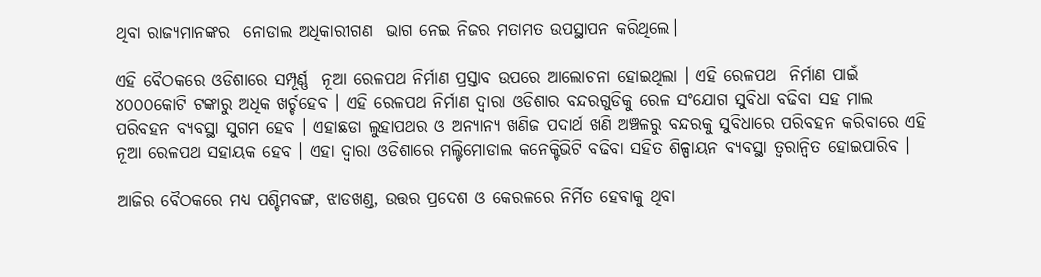ଥିବା ରାଜ୍ୟମାନଙ୍କର  ନୋଡାଲ ଅଧିକାରୀଗଣ  ଭାଗ ନେଇ ନିଜର ମତାମତ ଉପସ୍ଥାପନ କରିଥିଲେ।

ଏହି ବୈଠକରେ ଓଡିଶାରେ ସମ୍ପୂର୍ଣ୍ଣ  ନୂଆ ରେଳପଥ ନିର୍ମାଣ ପ୍ରସ୍ତାବ ଉପରେ ଆଲୋଚନା ହୋଇଥିଲା । ଏହି ରେଳପଥ  ନିର୍ମାଣ ପାଇଁ ୪୦୦୦କୋଟି ଟଙ୍କାରୁ ଅଧିକ ଖର୍ଚ୍ଚହେବ । ଏହି ରେଳପଥ ନିର୍ମାଣ ଦ୍ୱାରା ଓଡିଶାର ବନ୍ଦରଗୁଡିକୁ ରେଳ ସଂଯୋଗ ସୁବିଧା ବଢିବା ସହ ମାଲ ପରିବହନ ବ୍ୟବସ୍ଥା ସୁଗମ ହେବ । ଏହାଛଡା ଲୁହାପଥର ଓ ଅନ୍ୟାନ୍ୟ ଖଣିଜ ପଦାର୍ଥ ଖଣି ଅଞ୍ଚଳରୁ ବନ୍ଦରକୁ ସୁବିଧାରେ ପରିବହନ କରିବାରେ ଏହି ନୂଆ ରେଳପଥ ସହାୟକ ହେବ । ଏହା ଦ୍ୱାରା ଓଡିଶାରେ ମଲ୍ଟିମୋଡାଲ କନେକ୍ଟିଭିଟି ବଢିବା ସହିତ ଶିଳ୍ପାୟନ ବ୍ୟବସ୍ଥା ତ୍ୱରାନ୍ୱିତ ହୋଇପାରିବ ।

ଆଜିର ବୈଠକରେ ମଧ୍ୟ ପଶ୍ଚିମବଙ୍ଗ, ଝାଡଖଣ୍ଡ, ଉତ୍ତର ପ୍ରଦେଶ ଓ କେରଳରେ ନିର୍ମିତ ହେବାକୁ ଥିବା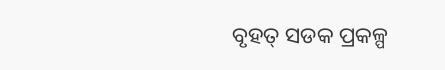ବୃହତ୍ ସଡକ ପ୍ରକଳ୍ପ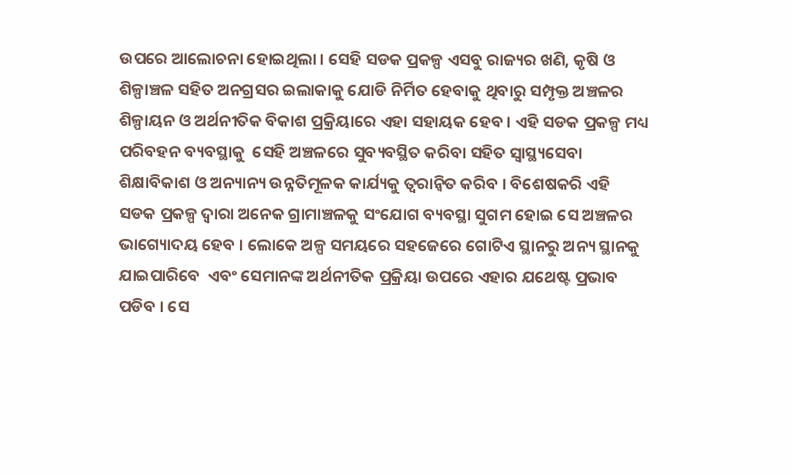ଉପରେ ଆଲୋଚନା ହୋଇଥିଲା । ସେହି ସଡକ ପ୍ରକଳ୍ପ ଏସବୁ ରାଜ୍ୟର ଖଣି, କୃଷି ଓ ଶିଳ୍ପାଞ୍ଚଳ ସହିତ ଅନଗ୍ରସର ଇଲାକାକୁ ଯୋଡି ନିର୍ମିତ ହେବାକୁ ଥିବାରୁ ସମ୍ପୃକ୍ତ ଅଞ୍ଚଳର ଶିଳ୍ପାୟନ ଓ ଅର୍ଥନୀତିକ ବିକାଶ ପ୍ରକ୍ରିୟାରେ ଏହା ସହାୟକ ହେବ । ଏହି ସଡକ ପ୍ରକଳ୍ପ ମଧ୍ୟ ପରିବହନ ବ୍ୟବସ୍ଥାକୁ  ସେହି ଅଞ୍ଚଳରେ ସୁବ୍ୟବସ୍ଥିତ କରିବା ସହିତ ସ୍ୱାସ୍ଥ୍ୟସେବା ଶିକ୍ଷାବିକାଶ ଓ ଅନ୍ୟାନ୍ୟ ଉନ୍ନତିମୂଳକ କାର୍ଯ୍ୟକୁ ତ୍ୱରାନ୍ୱିତ କରିବ । ବିଶେଷକରି ଏହି ସଡକ ପ୍ରକଳ୍ପ ଦ୍ୱାରା ଅନେକ ଗ୍ରାମାଞ୍ଚଳକୁ ସଂଯୋଗ ବ୍ୟବସ୍ଥା ସୁଗମ ହୋଇ ସେ ଅଞ୍ଚଳର ଭାଗ୍ୟୋଦୟ ହେବ । ଲୋକେ ଅଳ୍ପ ସମୟରେ ସହଜେରେ ଗୋଟିଏ ସ୍ଥାନରୁ ଅନ୍ୟ ସ୍ଥାନକୁ ଯାଇପାରିବେ  ଏବଂ ସେମାନଙ୍କ ଅର୍ଥନୀତିକ ପ୍ରକ୍ରିୟା ଉପରେ ଏହାର ଯଥେଷ୍ଟ ପ୍ରଭାବ ପଡିବ । ସେ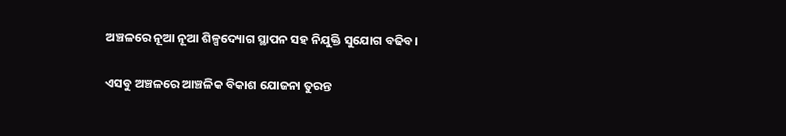ଅଞ୍ଚଳରେ ନୂଆ ନୂଆ ଶିଳ୍ପଦ୍ୟୋଗ ସ୍ଥାପନ ସହ ନିଯୁକ୍ତି ସୁଯୋଗ ବଢିବ।

ଏସବୁ ଅଞ୍ଚଳରେ ଆଞ୍ଚଳିକ ବିକାଶ ଯୋଜନା ତୁରନ୍ତ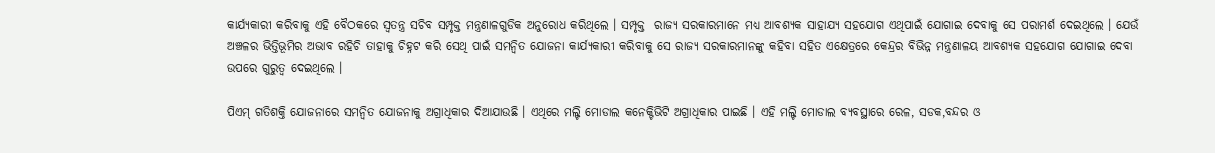କାର୍ଯ୍ୟକାରୀ କରିବାକୁ ଏହି ବୈଠକରେ ସ୍ୱତନ୍ତ୍ର ସଚିବ ସମ୍ପୃକ୍ତ ମନ୍ତ୍ରଣାଳଗୁଡିକ ଅନୁରୋଧ କରିଥିଲେ । ସମ୍ପୃକ୍ତ  ରାଜ୍ୟ ସରକାରମାନେ ମଧ୍ୟ ଆବଶ୍ୟକ ସାହାଯ୍ୟ ସହଯୋଗ ଏଥିପାଇଁ ଯୋଗାଇ ଦେବାକୁ ସେ ପରାମର୍ଶ ଦେଇଥିଲେ । ଯେଉଁ ଅଞ୍ଚଳର ଭିତ୍ତିଭୂମିର ଅଭାବ ରହିଚି ତାହାକୁ ଚିହ୍ନଟ କରି ସେଥି ପାଇଁ ସମନ୍ୱିତ ଯୋଜନା କାର୍ଯ୍ୟକାରୀ କରିବାକୁ ସେ ରାଜ୍ୟ ସରକାରମାନଙ୍କୁ କହିବା ସହିତ ଏକ୍ଷେତ୍ରରେ କେନ୍ଦ୍ରର ବିଭିନ୍ନ ମନ୍ତ୍ରଣାଳୟ ଆବଶ୍ୟକ ସହଯୋଗ ଯୋଗାଇ ଦେବା ଉପରେ ଗୁରୁତ୍ୱ ଦେଇଥିଲେ ।

ପିଏମ୍ ଗତିଶକ୍ତି ଯୋଜନାରେ ସମନ୍ୱିତ ଯୋଜନାକୁ ଅଗ୍ରାଧିକାର ଦିଆଯାଉଛି । ଏଥିରେ ମଲ୍ଟି ମୋଡାଲ କନେକ୍ଟିଭିଟି ଅଗ୍ରାଧିକାର ପାଇଛି । ଏହି ମଲ୍ଟି ମୋଡାଲ ବ୍ୟବସ୍ଥାରେ ରେଳ, ସଡକ,ବନ୍ଦର ଓ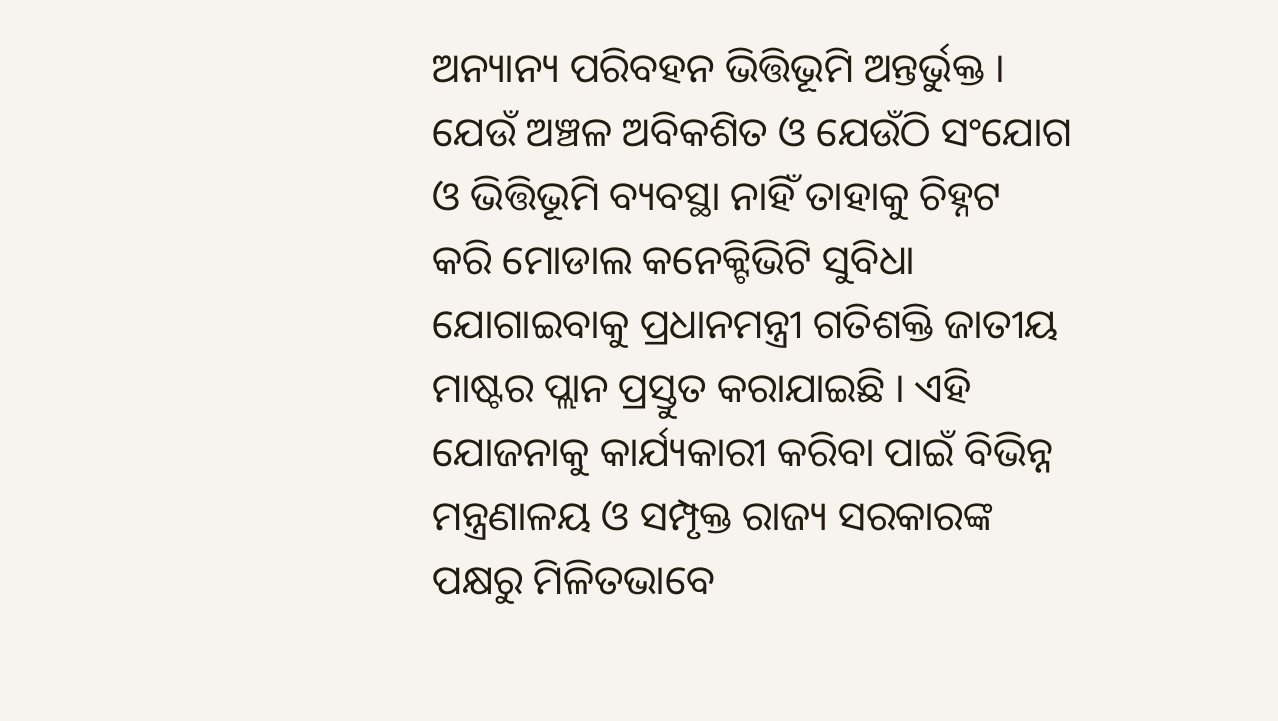ଅନ୍ୟାନ୍ୟ ପରିବହନ ଭିତ୍ତିଭୂମି ଅନ୍ତର୍ଭୁକ୍ତ । ଯେଉଁ ଅଞ୍ଚଳ ଅବିକଶିତ ଓ ଯେଉଁଠି ସଂଯୋଗ ଓ ଭିତ୍ତିଭୂମି ବ୍ୟବସ୍ଥା ନାହିଁ ତାହାକୁ ଚିହ୍ନଟ  କରି ମୋଡାଲ କନେକ୍ଟିଭିଟି ସୁବିଧା ଯୋଗାଇବାକୁ ପ୍ରଧାନମନ୍ତ୍ରୀ ଗତିଶକ୍ତି ଜାତୀୟ ମାଷ୍ଟର ପ୍ଲାନ ପ୍ରସ୍ତୁତ କରାଯାଇଛି । ଏହି ଯୋଜନାକୁ କାର୍ଯ୍ୟକାରୀ କରିବା ପାଇଁ ବିଭିନ୍ନ ମନ୍ତ୍ରଣାଳୟ ଓ ସମ୍ପୃକ୍ତ ରାଜ୍ୟ ସରକାରଙ୍କ ପକ୍ଷରୁ ମିଳିତଭାବେ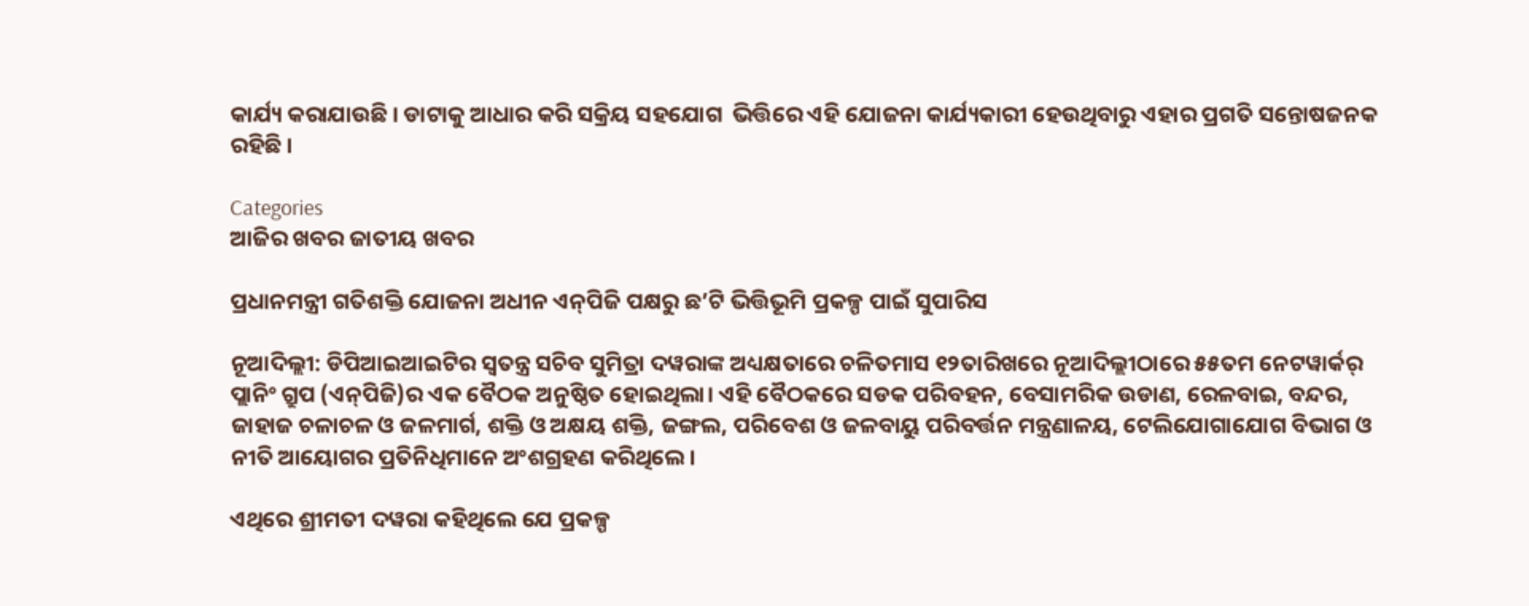କାର୍ଯ୍ୟ କରାଯାଉଛି । ଡାଟାକୁ ଆଧାର କରି ସକ୍ରିୟ ସହଯୋଗ  ଭିତ୍ତିରେ ଏହି ଯୋଜନା କାର୍ଯ୍ୟକାରୀ ହେଉଥିବାରୁ ଏହାର ପ୍ରଗତି ସନ୍ତୋଷଜନକ ରହିଛି ।

Categories
ଆଜିର ଖବର ଜାତୀୟ ଖବର

ପ୍ରଧାନମନ୍ତ୍ରୀ ଗତିଶକ୍ତି ଯୋଜନା ଅଧୀନ ଏନ୍‌ପିଜି ପକ୍ଷରୁ ଛ’ଟି ଭିତ୍ତିଭୂମି ପ୍ରକଳ୍ପ ପାଇଁ ସୁପାରିସ

ନୂଆଦିଲ୍ଲୀ: ଡିପିଆଇଆଇଟିର ସ୍ୱତନ୍ତ୍ର ସଚିବ ସୁମିତ୍ରା ଦୱରାଙ୍କ ଅଧ୍ୟକ୍ଷତାରେ ଚଳିତମାସ ୧୨ତାରିଖରେ ନୂଆଦିଲ୍ଲୀଠାରେ ୫୫ତମ ନେଟୱାର୍କର୍ ପ୍ଲାନିଂ ଗ୍ରୁପ (ଏନ୍‌ପିଜି)ର ଏକ ବୈଠକ ଅନୁଷ୍ଠିତ ହୋଇଥିଲା। ଏହି ବୈଠକରେ ସଡକ ପରିବହନ, ବେସାମରିକ ଉଡାଣ, ରେଳବାଇ, ବନ୍ଦର, ଜାହାଜ ଚଳାଚଳ ଓ ଜଳମାର୍ଗ, ଶକ୍ତି ଓ ଅକ୍ଷୟ ଶକ୍ତି, ଜଙ୍ଗଲ, ପରିବେଶ ଓ ଜଳବାୟୁ ପରିବର୍ତ୍ତନ ମନ୍ତ୍ରଣାଳୟ, ଟେଲିଯୋଗାଯୋଗ ବିଭାଗ ଓ ନୀତି ଆୟୋଗର ପ୍ରତିନିଧିମାନେ ଅଂଶଗ୍ରହଣ କରିଥିଲେ।

ଏଥିରେ ଶ୍ରୀମତୀ ଦୱରା କହିଥିଲେ ଯେ ପ୍ରକଳ୍ପ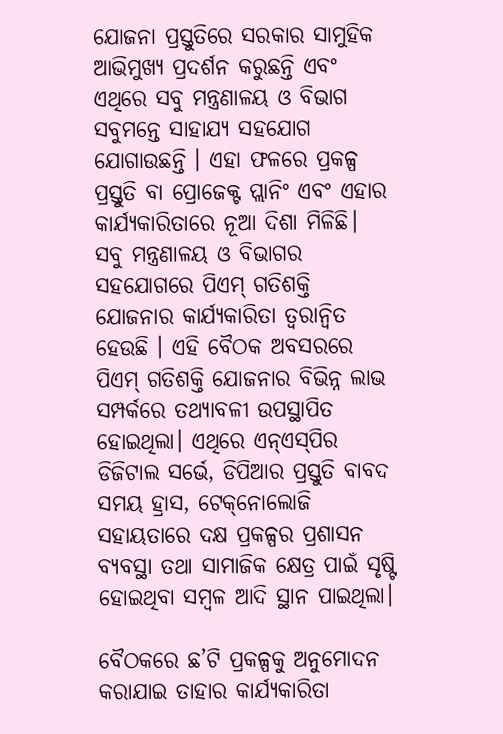ଯୋଜନା ପ୍ରସ୍ତୁତିରେ ସରକାର ସାମୁହିକ ଆଭିମୁଖ୍ୟ ପ୍ରଦର୍ଶନ କରୁଛନ୍ତି ଏବଂ ଏଥିରେ ସବୁ ମନ୍ତ୍ରଣାଳୟ ଓ ବିଭାଗ ସବୁମନ୍ତେ ସାହାଯ୍ୟ ସହଯୋଗ ଯୋଗାଉଛନ୍ତି । ଏହା ଫଳରେ ପ୍ରକଳ୍ପ ପ୍ରସ୍ତୁତି ବା ପ୍ରୋଜେକ୍ଟ ପ୍ଲାନିଂ ଏବଂ ଏହାର କାର୍ଯ୍ୟକାରିତାରେ ନୂଆ ଦିଶା ମିଳିଛି। ସବୁ ମନ୍ତ୍ରଣାଳୟ ଓ ବିଭାଗର ସହଯୋଗରେ ପିଏମ୍ ଗତିଶକ୍ତି ଯୋଜନାର କାର୍ଯ୍ୟକାରିତା ତ୍ୱରାନ୍ୱିତ ହେଉଛି । ଏହି ବୈଠକ ଅବସରରେ ପିଏମ୍ ଗତିଶକ୍ତି ଯୋଜନାର ବିଭିନ୍ନ ଲାଭ ସମ୍ପର୍କରେ ତଥ୍ୟାବଳୀ ଉପସ୍ଥାପିତ ହୋଇଥିଲା। ଏଥିରେ ଏନ୍‌ଏସ୍‌ପିର ଡିଜିଟାଲ ସର୍ଭେ, ଡିପିଆର ପ୍ରସ୍ତୁତି ବାବଦ ସମୟ ହ୍ରାସ, ଟେକ୍‌ନୋଲୋଜି ସହାୟତାରେ ଦକ୍ଷ ପ୍ରକଳ୍ପର ପ୍ରଶାସନ ବ୍ୟବସ୍ଥା ତଥା ସାମାଜିକ କ୍ଷେତ୍ର ପାଇଁ ସୃଷ୍ଟି ହୋଇଥିବା ସମ୍ବଳ ଆଦି ସ୍ଥାନ ପାଇଥିଲା।

ବୈଠକରେ ଛ’ଟି ପ୍ରକଳ୍ପକୁ ଅନୁମୋଦନ କରାଯାଇ ତାହାର କାର୍ଯ୍ୟକାରିତା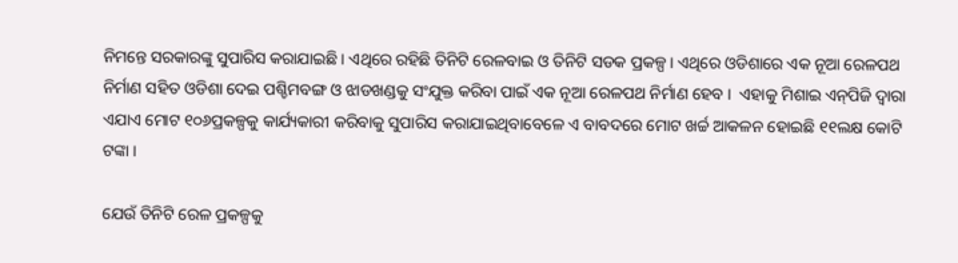ନିମନ୍ତେ ସରକାରଙ୍କୁ ସୁପାରିସ କରାଯାଇଛି । ଏଥିରେ ରହିଛି ତିନିଟି ରେଳବାଇ ଓ ତିନିଟି ସଡକ ପ୍ରକଳ୍ପ । ଏଥିରେ ଓଡିଶାରେ ଏକ ନୂଆ ରେଳପଥ ନିର୍ମାଣ ସହିତ ଓଡିଶା ଦେଇ ପଶ୍ଚିମବଙ୍ଗ ଓ ଝାଡଖଣ୍ଡକୁ ସଂଯୁକ୍ତ କରିବା ପାଇଁ ଏକ ନୂଆ ରେଳପଥ ନିର୍ମାଣ ହେବ ।  ଏହାକୁ ମିଶାଇ ଏନ୍‌ପିଜି ଦ୍ୱାରା ଏଯାଏ ମୋଟ ୧୦୬ପ୍ରକଳ୍ପକୁ କାର୍ଯ୍ୟକାରୀ କରିବାକୁ ସୁପାରିସ କରାଯାଇଥିବାବେଳେ ଏ ବାବଦରେ ମୋଟ ଖର୍ଚ୍ଚ ଆକଳନ ହୋଇଛି ୧୧ଲକ୍ଷ କୋଟି ଟଙ୍କା ।

ଯେଉଁ ତିନିଟି ରେଳ ପ୍ରକଳ୍ପକୁ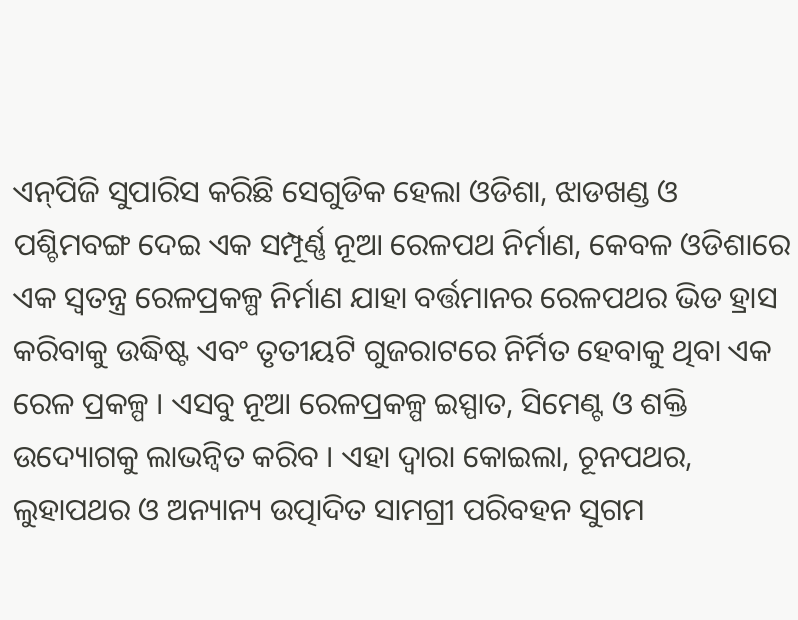ଏନ୍‌ପିଜି ସୁପାରିସ କରିଛି ସେଗୁଡିକ ହେଲା ଓଡିଶା, ଝାଡଖଣ୍ଡ ଓ ପଶ୍ଚିମବଙ୍ଗ ଦେଇ ଏକ ସମ୍ପୂର୍ଣ୍ଣ ନୂଆ ରେଳପଥ ନିର୍ମାଣ, କେବଳ ଓଡିଶାରେ ଏକ ସ୍ୱତନ୍ତ୍ର ରେଳପ୍ରକଳ୍ପ ନିର୍ମାଣ ଯାହା ବର୍ତ୍ତମାନର ରେଳପଥର ଭିଡ ହ୍ରାସ କରିବାକୁ ଉଦ୍ଧିଷ୍ଟ ଏବଂ ତୃତୀୟଟି ଗୁଜରାଟରେ ନିର୍ମିତ ହେବାକୁ ଥିବା ଏକ ରେଳ ପ୍ରକଳ୍ପ । ଏସବୁ ନୂଆ ରେଳପ୍ରକଳ୍ପ ଇସ୍ପାତ, ସିମେଣ୍ଟ ଓ ଶକ୍ତି ଉଦ୍ୟୋଗକୁ ଲାଭନ୍ୱିତ କରିବ । ଏହା ଦ୍ୱାରା କୋଇଲା, ଚୂନପଥର, ଲୁହାପଥର ଓ ଅନ୍ୟାନ୍ୟ ଉତ୍ପାଦିତ ସାମଗ୍ରୀ ପରିବହନ ସୁଗମ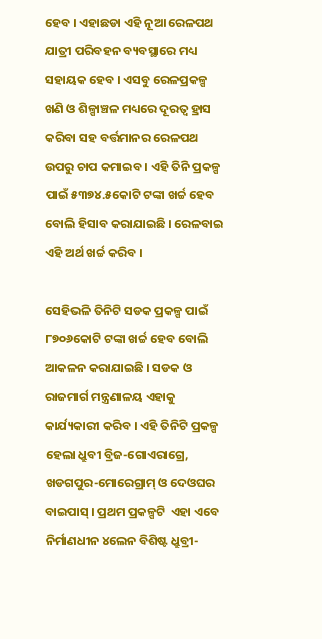ହେବ । ଏହାଛଡା ଏହି ନୂଆ ରେଳପଥ ଯାତ୍ରୀ ପରିବହନ ବ୍ୟବସ୍ଥାରେ ମଧ୍ୟ ସହାୟକ ହେବ । ଏସବୁ ରେଳପ୍ରକଳ୍ପ ଖଣି ଓ ଶିଳ୍ପାଞ୍ଚଳ ମଧ୍ୟରେ ଦୂରତ୍ୱ ହ୍ରାସ କରିବା ସହ ବର୍ତ୍ତମାନର ରେଳପଥ ଉପରୁ ଚାପ କମାଇବ । ଏହି ତିନି ପ୍ରକଳ୍ପ ପାଇଁ ୫୩୭୪.୫କୋଟି ଟଙ୍କା ଖର୍ଚ୍ଚ ହେବ ବୋଲି ହିସାବ କରାଯାଇଛି । ରେଳବାଇ ଏହି ଅର୍ଥ ଖର୍ଚ୍ଚ କରିବ ।

ସେହିଭଳି ତିନିଟି ସଡକ ପ୍ରକଳ୍ପ ପାଇଁ ୮୭୦୬କୋଟି ଟଙ୍କା ଖର୍ଚ୍ଚ ହେବ ବୋଲି ଆକଳନ କରାଯାଇଛି । ସଡକ ଓ ରାଜମାର୍ଗ ମନ୍ତ୍ରଣାଳୟ ଏହାକୁ କାର୍ଯ୍ୟକାରୀ କରିବ । ଏହି ତିନିଟି ପ୍ରକଳ୍ପ ହେଲା ଧ୍ରୁବୀ ବ୍ରିଜ-ଗୋଏରାଗ୍ରେ, ଖଡଗପୁର-ମୋରେଗ୍ରାମ୍ ଓ ଦେଓଘର ବାଇପାସ୍ । ପ୍ରଥମ ପ୍ରକଳ୍ପଟି  ଏହା ଏବେ ନିର୍ମାଣଧୀନ ୪ଲେନ ବିଶିଷ୍ଟ ଧ୍ରୁବ୍ରୀ-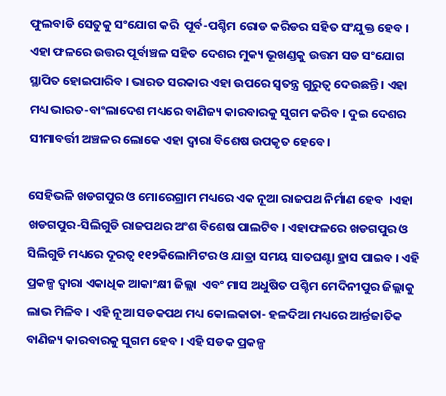ଫୁଲବାଡି ସେତୁକୁ ସଂଯୋଗ କରି  ପୂର୍ବ-ପଶ୍ଚିମ ରୋଡ କରିଡର ସହିତ ସଂଯୁକ୍ତ ହେବ । ଏହା ଫଳରେ ଉତ୍ତର ପୂର୍ବାଞ୍ଚଳ ସହିତ ଦେଶର ମୁକ୍ୟ ଭୂଖଣ୍ଡକୁ ଉତ୍ତମ ସଡ ସଂଯୋଗ ସ୍ଥାପିତ ହୋଇପାରିବ । ଭାରତ ସରକାର ଏହା ଉପରେ ସ୍ୱତନ୍ତ୍ର ଗୁରୁତ୍ୱ ଦେଉଛନ୍ତି । ଏହା ମଧ୍ୟ ଭାରତ-ବାଂଲାଦେଶ ମଧ୍ୟରେ ବାଣିଜ୍ୟ କାରବାରକୁ ସୁଗମ କରିବ । ଦୁଇ ଦେଶର ସୀମାବର୍ତ୍ତୀ ଅଞ୍ଚଳର ଲୋକେ ଏହା ଦ୍ୱାରା ବିଶେଷ ଉପକୃତ ହେବେ।

ସେହିଭଳି ଖଡଗପୁର ଓ ମୋରେଗ୍ରାମ ମଧ୍ୟରେ ଏକ ନୂଆ ରାଜପଥ ନିର୍ମାଣ ହେବ  ।ଏହା ଖଡଗପୁର-ସିଲିଗୁଡି ରାଜପଥର ଅଂଶ ବିଶେଷ ପାଲଟିବ । ଏହାଫଳରେ ଖଡଗପୁର ଓ ସିଲିଗୁଡି ମଧ୍ୟରେ ଦୂରତ୍ୱ ୧୧୨କିଲୋମିଟର ଓ ଯାତ୍ରା ସମୟ ସାତଘଣ୍ଟା ହ୍ରାସ ପାଇବ । ଏହି ପ୍ରକଳ୍ପ ଦ୍ୱାରା ଏକାଧିକ ଆକାଂକ୍ଷୀ ଜିଲ୍ଲା  ଏବଂ ମାସ ଅଧୁଷିତ ପଶ୍ଚିମ ମେଦିନୀପୁର ଜିଲ୍ଲାକୁ ଲାଭ ମିଳିବ । ଏହି ନୂଆ ସଡକପଥ ମଧ୍ୟ କୋଲକାତା- ହଳଦିଆ ମଧ୍ୟରେ ଆର୍ନ୍ତଜାତିକ ବାଣିଜ୍ୟ କାରବାରକୁ ସୁଗମ ହେବ । ଏହି ସଡକ ପ୍ରକଳ୍ପ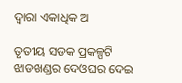ଦ୍ୱାରା ଏକାଧିକ ଅ

ତୃତୀୟ ସଡକ ପ୍ରକଳ୍ପଟି ଝାଡଖଣ୍ଡର ଦେଓଘର ଦେଇ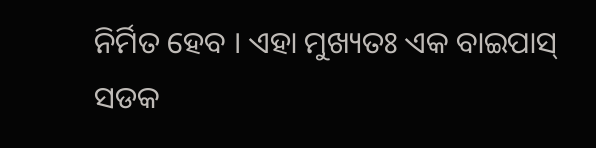ନିର୍ମିତ ହେବ । ଏହା ମୁଖ୍ୟତଃ ଏକ ବାଇପାସ୍ ସଡକ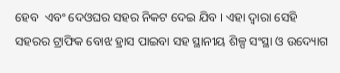ହେବ  ଏବଂ ଦେଓଘର ସହର ନିକଟ ଦେଇ ଯିବ । ଏହା ଦ୍ୱାରା ସେହି ସହରର ଟ୍ରାଫିକ ବୋଝ ହ୍ରାସ ପାଇବା ସହ ସ୍ଥାନୀୟ ଶିଳ୍ପ ସଂସ୍ଥା ଓ ଉଦ୍ୟୋଗ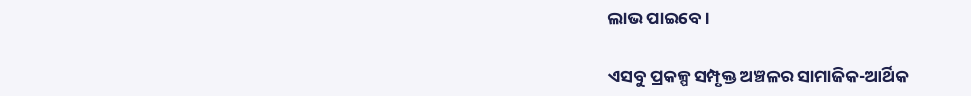ଲାଭ ପାଇବେ ।

ଏସବୁ ପ୍ରକଳ୍ପ ସମ୍ପୃକ୍ତ ଅଞ୍ଚଳର ସାମାଜିକ-ଆର୍ଥିକ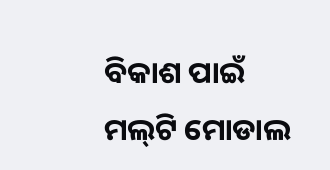ବିକାଶ ପାଇଁ ମଲ୍‌ଟି ମୋଡାଲ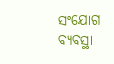ସଂଯୋଗ ବ୍ୟବସ୍ଥା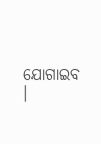ଯୋଗାଇବ ।